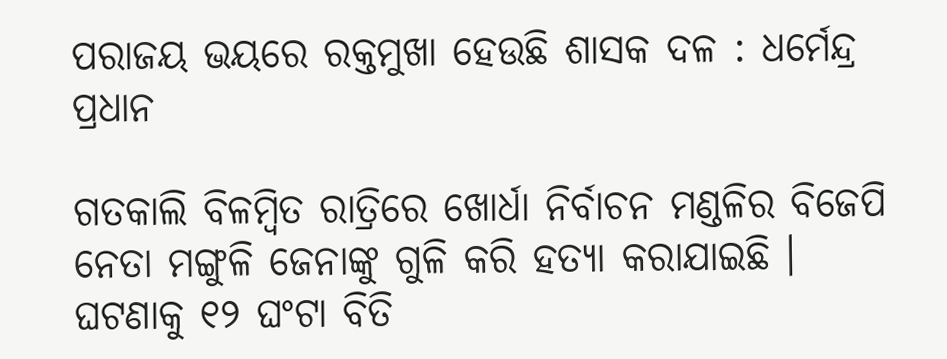ପରାଜୟ ଭୟରେ ରକ୍ତମୁଖା ହେଉଛି ଶାସକ ଦଳ : ଧର୍ମେନ୍ଦ୍ର ପ୍ରଧାନ

ଗତକାଲି ବିଳମ୍ବିତ ରାତ୍ରିରେ ଖୋର୍ଧା ନିର୍ବାଚନ ମଣ୍ଡଳିର ବିଜେପି ନେତା ମଙ୍ଗୁଳି ଜେନାଙ୍କୁ ଗୁଳି କରି ହତ୍ୟା କରାଯାଇଛି । ଘଟଣାକୁ ୧୨ ଘଂଟା ବିତି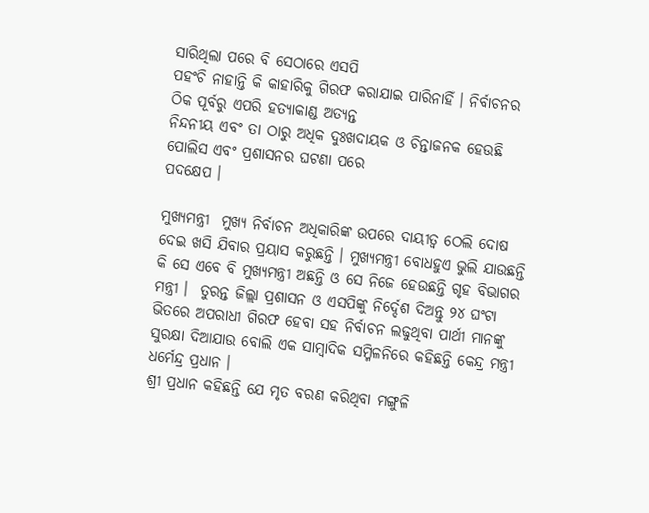ସାରିଥିଲା ପରେ ବି ସେଠାରେ ଏସପି
ପହଂଚି ନାହାନ୍ତି କି କାହାରିକୁ ଗିରଫ କରାଯାଇ ପାରିନାହିଁ । ନିର୍ବାଚନର ଠିକ ପୂର୍ବରୁ ଏପରି ହତ୍ୟାକାଣ୍ଡ ଅତ୍ୟନ୍ତ
ନିନ୍ଦନୀୟ ଏବଂ ତା ଠାରୁ ଅଧିକ ଦୁଃଖଦାୟକ ଓ ଚିନ୍ତାଜନକ ହେଉଛି ପୋଲିସ ଏବଂ ପ୍ରଶାସନର ଘଟଣା ପରେ
ପଦକ୍ଷେପ ।

ମୁଖ୍ୟମନ୍ତ୍ରୀ  ମୁଖ୍ୟ ନିର୍ବାଚନ ଅଧିକାରିଙ୍କ ଉପରେ ଦାୟୀତ୍ୱ ଠେଲି ଦୋଷ ଦେଇ ଖସି ଯିବାର ପ୍ରୟାସ କରୁଛନ୍ତି । ମୁଖ୍ୟମନ୍ତ୍ରୀ ବୋଧହୁଏ ଭୁଲି ଯାଉଛନ୍ତି କି ସେ ଏବେ ବି ମୁଖ୍ୟମନ୍ତ୍ରୀ ଅଛନ୍ତି ଓ ସେ ନିଜେ ହେଉଛନ୍ତି ଗୃହ ବିଭାଗର ମନ୍ତ୍ରୀ ।  ତୁରନ୍ତ ଜିଲ୍ଲା ପ୍ରଶାସନ ଓ ଏସପିଙ୍କୁ ନିର୍ଦ୍ଦେଶ ଦିଅନ୍ତୁ ୨୪ ଘଂଟା ଭିତରେ ଅପରାଧୀ ଗିରଫ ହେବା ସହ ନିର୍ବାଚନ ଲଢୁଥିବା ପାର୍ଥୀ ମାନଙ୍କୁ ସୁରକ୍ଷା ଦିଆଯାଉ ବୋଲି ଏକ ସାମ୍ବାଦିକ ସମ୍ମିଳନିରେ କହିଛନ୍ତି କେନ୍ଦ୍ର ମନ୍ତ୍ରୀ ଧର୍ମେନ୍ଦ୍ର ପ୍ରଧାନ ।
ଶ୍ରୀ ପ୍ରଧାନ କହିଛନ୍ତି ଯେ ମୃତ ବରଣ କରିଥିବା ମଙ୍ଗୁଳି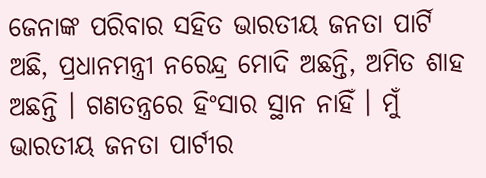ଜେନାଙ୍କ ପରିବାର ସହିତ ଭାରତୀୟ ଜନତା ପାର୍ଟି ଅଛି, ପ୍ରଧାନମନ୍ତ୍ରୀ ନରେନ୍ଦ୍ର ମୋଦି ଅଛନ୍ତି, ଅମିତ ଶାହ ଅଛନ୍ତି । ଗଣତନ୍ତ୍ରରେ ହିଂସାର ସ୍ଥାନ ନାହିଁ । ମୁଁ ଭାରତୀୟ ଜନତା ପାର୍ଟୀର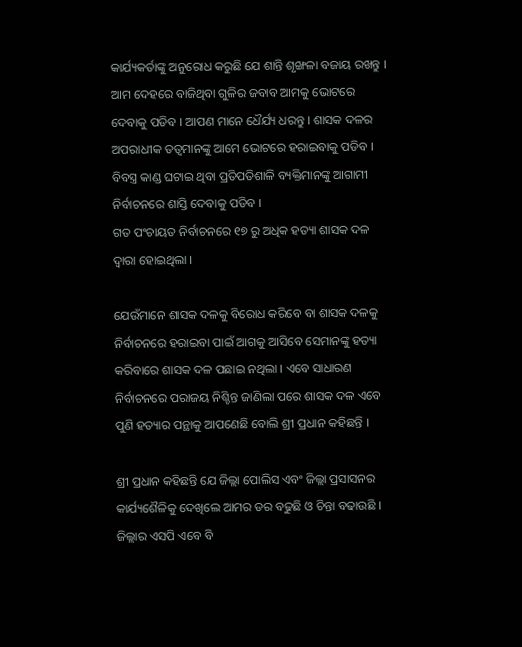କାର୍ଯ୍ୟକର୍ତାଙ୍କୁ ଅନୁରୋଧ କରୁଛି ଯେ ଶାନ୍ତି ଶୃଙ୍ଖଳା ବଜାୟ ରଖନ୍ତୁ । ଆମ ଦେହରେ ବାଜିଥିବା ଗୁଳିର ଜବାବ ଆମକୁ ଭୋଟରେ ଦେବାକୁ ପଡିବ । ଆପଣ ମାନେ ଧୈର୍ଯ୍ୟ ଧରନ୍ତୁ । ଶାସକ ଦଳର ଅପରାଧୀକ ତତ୍ୱମାନଙ୍କୁ ଆମେ ଭୋଟରେ ହରାଇବାକୁ ପଡିବ । ବିବସ୍ତ୍ର କାଣ୍ଡ ଘଟାଇ ଥିବା ପ୍ରତିପତିଶାଳି ବ୍ୟକ୍ତିମାନଙ୍କୁ ଆଗାମୀ ନିର୍ବାଚନରେ ଶାସ୍ତି ଦେବାକୁ ପଡିବ ।
ଗତ ପଂଚାୟତ ନିର୍ବାଚନରେ ୧୭ ରୁ ଅଧିକ ହତ୍ୟା ଶାସକ ଦଳ ଦ୍ୱାରା ହୋଇଥିଲା ।

ଯେଉଁମାନେ ଶାସକ ଦଳକୁ ବିରୋଧ କରିବେ ବା ଶାସକ ଦଳକୁ ନିର୍ବାଚନରେ ହରାଇବା ପାଇଁ ଆଗକୁ ଆସିବେ ସେମାନଙ୍କୁ ହତ୍ୟା କରିବାରେ ଶାସକ ଦଳ ପଛାଇ ନଥିଲା । ଏବେ ସାଧାରଣ ନିର୍ବାଚନରେ ପରାଜୟ ନିଶ୍ଚିନ୍ତ ଜାଣିଲା ପରେ ଶାସକ ଦଳ ଏବେ ପୁଣି ହତ୍ୟାର ପନ୍ଥାକୁ ଆପଣେଛି ବୋଲି ଶ୍ରୀ ପ୍ରଧାନ କହିଛନ୍ତି ।

ଶ୍ରୀ ପ୍ରଧାନ କହିଛନ୍ତି ଯେ ଜିଲ୍ଲା ପୋଲିସ ଏବଂ ଜିଲ୍ଲା ପ୍ରସାସନର କାର୍ଯ୍ୟଶୈଳିକୁ ଦେଖିଲେ ଆମର ଡର ବଢୁଛି ଓ ଚିନ୍ତା ବଢାଉଛି । ଜିଲ୍ଲାର ଏସପି ଏବେ ବି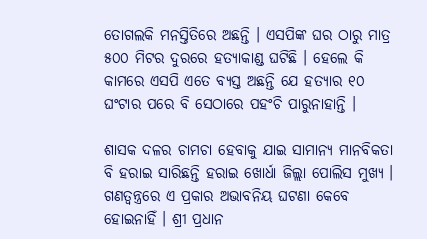ତୋଗଲକି ମନସ୍ତିତିରେ ଅଛନ୍ତି । ଏସପିଙ୍କ ଘର ଠାରୁ ମାତ୍ର ୫୦୦ ମିଟର ଦୁରରେ ହତ୍ୟାକାଣ୍ଡ ଘଟିଛି । ହେଲେ କି କାମରେ ଏସପି ଏତେ ବ୍ୟସ୍ତ ଅଛନ୍ତି ଯେ ହତ୍ୟାର ୧୦
ଘଂଟାର ପରେ ବି ସେଠାରେ ପହଂଚି ପାରୁନାହାନ୍ତି ।

ଶାସକ ଦଳର ଚାମଚା ହେବାକୁ ଯାଇ ସାମାନ୍ୟ ମାନବିକତା ବି ହରାଇ ସାରିଛନ୍ତି ହରାଇ ଖୋର୍ଧା ଜିଲ୍ଲା ପୋଲିସ ମୁଖ୍ୟ । ଗଣତ୍ୱନ୍ତ୍ରରେ ଏ ପ୍ରକାର ଅଭାବନିୟ ଘଟଣା କେବେ ହୋଇନାହିଁ । ଶ୍ରୀ ପ୍ରଧାନ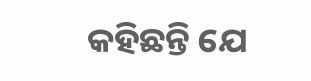କହିଛନ୍ତି ଯେ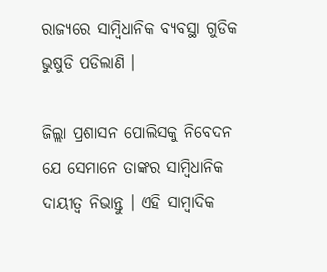ରାଜ୍ୟରେ ସାମ୍ବିଧାନିକ ବ୍ୟବସ୍ଥା ଗୁଡିକ ଭୁଷୁଡି ପଡିଲାଣି ।

ଜିଲ୍ଲା ପ୍ରଶାସନ ପୋଲିସକୁ ନିବେଦନ ଯେ ସେମାନେ ତାଙ୍କର ସାମ୍ବିଧାନିକ ଦାୟୀତ୍ୱ ନିଭାନ୍ତୁ । ଏହି ସାମ୍ବାଦିକ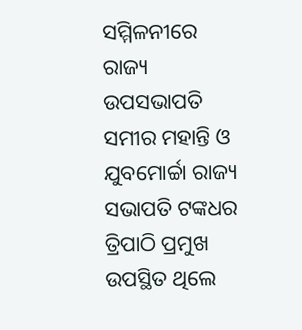ସମ୍ମିଳନୀରେ ରାଜ୍ୟ ଉପସଭାପତି ସମୀର ମହାନ୍ତି ଓ ଯୁବମୋର୍ଚ୍ଚା ରାଜ୍ୟ ସଭାପତି ଟଙ୍କଧର ତ୍ରିପାଠି ପ୍ରମୁଖ ଉପସ୍ଥିତ ଥିଲେ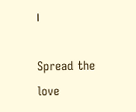।

Spread the love